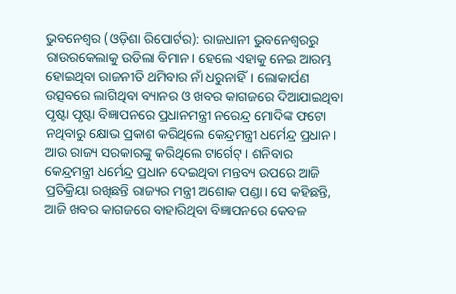ଭୁବନେଶ୍ୱର (ଓଡ଼ିଶା ରିପୋର୍ଟର): ରାଜଧାନୀ ଭୁବନେଶ୍ୱରରୁ ରାଉରକେଲାକୁ ଉଡିଲା ବିମାନ। ହେଲେ ଏହାକୁ ନେଇ ଆରମ୍ଭ ହୋଇଥିବା ରାଜନୀତି ଥମିବାର ନାଁ ଧରୁନାହିଁ। ଲୋକାର୍ପଣ ଉତ୍ସବରେ ଲାଗିଥିବା ବ୍ୟାନର ଓ ଖବର କାଗଜରେ ଦିଆଯାଇଥିବା ପୃଷ୍ଟା ପୃଷ୍ଟା ବିଜ୍ଞାପନରେ ପ୍ରଧାନମନ୍ତ୍ରୀ ନରେନ୍ଦ୍ର ମୋଦିଙ୍କ ଫଟୋ ନଥିବାରୁ କ୍ଷୋଭ ପ୍ରକାଶ କରିଥିଲେ କେନ୍ଦ୍ରମନ୍ତ୍ରୀ ଧର୍ମେନ୍ଦ୍ର ପ୍ରଧାନ। ଆଉ ରାଜ୍ୟ ସରକାରଙ୍କୁ କରିଥିଲେ ଟାର୍ଗେଟ୍। ଶନିବାର କେନ୍ଦ୍ରମନ୍ତ୍ରୀ ଧର୍ମେନ୍ଦ୍ର ପ୍ରଧାନ ଦେଇଥିବା ମନ୍ତବ୍ୟ ଉପରେ ଆଜି ପ୍ରତିକ୍ରିୟା ରଖିଛନ୍ତି ରାଜ୍ୟର ମନ୍ତ୍ରୀ ଅଶୋକ ପଣ୍ଡା। ସେ କହିଛନ୍ତି, ଆଜି ଖବର କାଗଜରେ ବାହାରିଥିବା ବିଜ୍ଞାପନରେ କେବଳ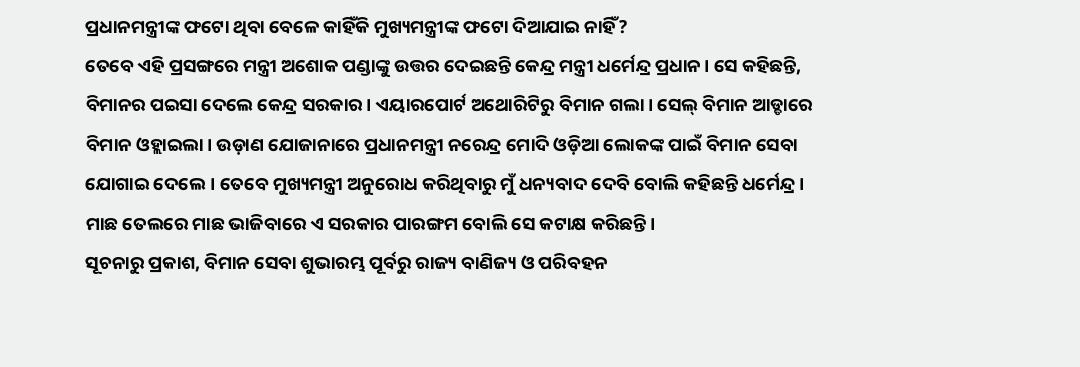ପ୍ରଧାନମନ୍ତ୍ରୀଙ୍କ ଫଟୋ ଥିବା ବେଳେ କାହିଁକି ମୁଖ୍ୟମନ୍ତ୍ରୀଙ୍କ ଫଟୋ ଦିଆଯାଇ ନାହିଁ?
ତେବେ ଏହି ପ୍ରସଙ୍ଗରେ ମନ୍ତ୍ରୀ ଅଶୋକ ପଣ୍ଡାଙ୍କୁ ଉତ୍ତର ଦେଇଛନ୍ତି କେନ୍ଦ୍ର ମନ୍ତ୍ରୀ ଧର୍ମେନ୍ଦ୍ର ପ୍ରଧାନ। ସେ କହିଛନ୍ତି, ବିମାନର ପଇସା ଦେଲେ କେନ୍ଦ୍ର ସରକାର। ଏୟାରପୋର୍ଟ ଅଥୋରିଟିରୁ ବିମାନ ଗଲା। ସେଲ୍ ବିମାନ ଆଡ୍ଡାରେ ବିମାନ ଓହ୍ଲାଇଲା। ଉଡ଼ାଣ ଯୋଜାନାରେ ପ୍ରଧାନମନ୍ତ୍ରୀ ନରେନ୍ଦ୍ର ମୋଦି ଓଡ଼ିଆ ଲୋକଙ୍କ ପାଇଁ ବିମାନ ସେବା ଯୋଗାଇ ଦେଲେ। ତେବେ ମୁଖ୍ୟମନ୍ତ୍ରୀ ଅନୁରୋଧ କରିଥିବାରୁ ମୁଁ ଧନ୍ୟବାଦ ଦେବି ବୋଲି କହିଛନ୍ତି ଧର୍ମେନ୍ଦ୍ର। ମାଛ ତେଲରେ ମାଛ ଭାଜିବାରେ ଏ ସରକାର ପାରଙ୍ଗମ ବୋଲି ସେ କଟାକ୍ଷ କରିଛନ୍ତି।
ସୂଚନାରୁ ପ୍ରକାଶ, ବିମାନ ସେବା ଶୁଭାରମ୍ଭ ପୂର୍ବରୁ ରାଜ୍ୟ ବାଣିଜ୍ୟ ଓ ପରିବହନ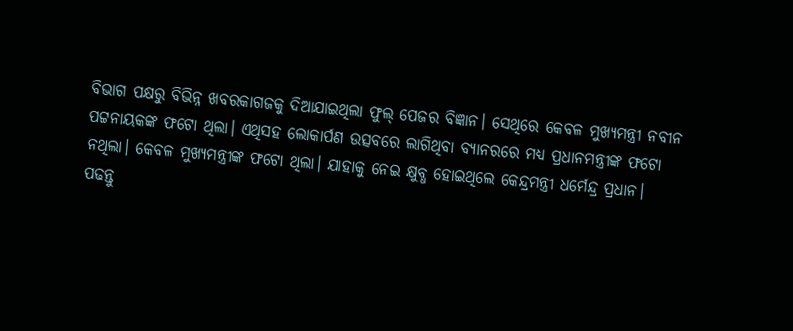ବିଭାଗ ପକ୍ଷରୁ ବିଭିନ୍ନ ଖବରକାଗଜକୁ ଦିଆଯାଇଥିଲା ଫୁଲ୍ ପେଜର ବିଜ୍ଞାନ। ସେଥିରେ କେବଳ ମୁଖ୍ୟମନ୍ତ୍ରୀ ନବୀନ ପଟ୍ଟନାୟକଙ୍କ ଫଟୋ ଥିଲା। ଏଥିସହ ଲୋକାର୍ପଣ ଉତ୍ସବରେ ଲାଗିଥିବା ବ୍ୟାନରରେ ମଧ୍ୟ ପ୍ରଧାନମନ୍ତ୍ରୀଙ୍କ ଫଟୋ ନଥିଲା। କେବଳ ମୁଖ୍ୟମନ୍ତ୍ରୀଙ୍କ ଫଟୋ ଥିଲା। ଯାହାକୁ ନେଇ କ୍ଷୁବ୍ଧ ହୋଇଥିଲେ କେନ୍ଦ୍ରମନ୍ତ୍ରୀ ଧର୍ମେନ୍ଦ୍ର ପ୍ରଧାନ।
ପଢନ୍ତୁ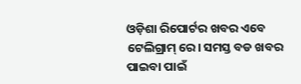ଓଡ଼ିଶା ରିପୋର୍ଟର ଖବର ଏବେ ଟେଲିଗ୍ରାମ୍ ରେ। ସମସ୍ତ ବଡ ଖବର ପାଇବା ପାଇଁ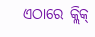ଏଠାରେ କ୍ଲିକ୍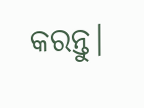କରନ୍ତୁ।